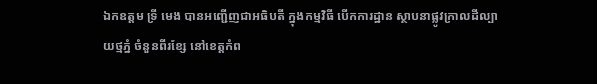ឯកឧត្តម ទ្រី មេង បានអញ្ជើញជាអធិបតី ក្នុងកម្មវិធី បើកការដ្ឋាន ស្ថាបនាផ្លូវក្រាលដីល្បាយថ្មភ្នំ ចំនួនពីរខ្សែ នៅខេត្តកំព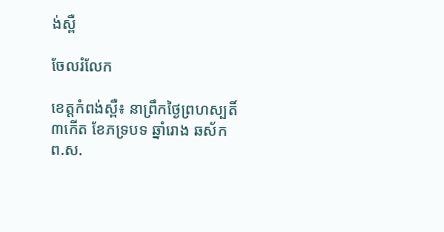ង់ស្ពឺ

ចែលរំលែក

ខេត្តកំពង់ស្ពឺ៖ នាព្រឹកថ្ងៃព្រហស្បតិ៍ ៣កើត ខែភទ្របទ ឆ្នាំរោង ឆស័ក ព.ស.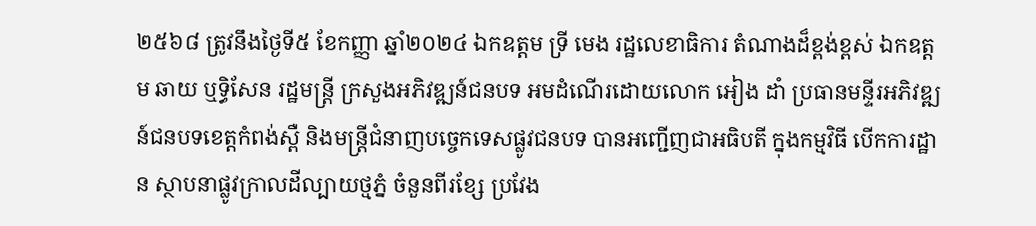២៥៦៨ ត្រូវនឹងថ្ងៃទី៥ ខែកញ្ញា ឆ្នាំ២០២៤ ឯកឧត្តម ទ្រី មេង រដ្ឋលេខាធិការ តំណាងដ៏ខ្ពង់ខ្ពស់ ឯកឧត្តម ឆាយ ឬទ្ធិសែន រដ្ឋមន្ត្រី ក្រសួងអភិវឌ្ឍន៍ជនបទ អមដំណើរដោយលោក អៀង ដាំ ប្រធានមន្ទីរអភិវឌ្ឍន៍ជនបទខេត្តកំពង់ស្ពឺ និងមន្ត្រីជំនាញបច្ចេកទេសផ្លូវជនបទ បានអញ្ជើញជាអធិបតី ក្នុងកម្មវិធី បើកការដ្ឋាន ស្ថាបនាផ្លូវក្រាលដីល្បាយថ្មភ្នំ ចំនួនពីរខ្សែ ប្រវែង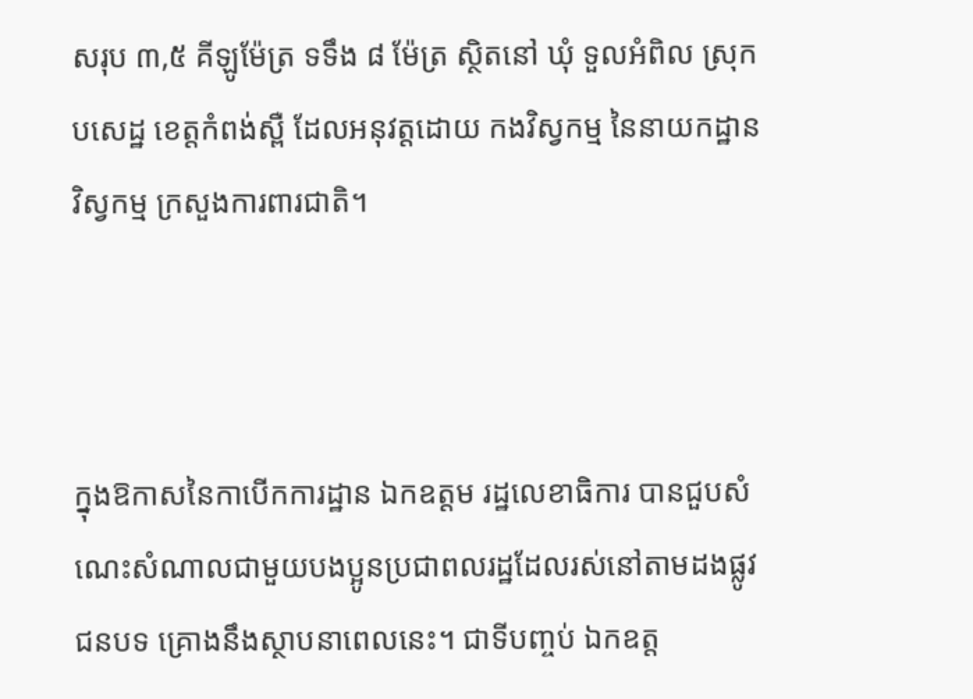សរុប ៣,៥ គីឡូម៉ែត្រ ទទឹង ៨ ម៉ែត្រ ស្ថិតនៅ ឃុំ ទួលអំពិល ស្រុកបសេដ្ឋ ខេត្តកំពង់ស្ពឺ ដែលអនុវត្តដោយ កងវិស្វកម្ម នៃនាយកដ្ឋានវិស្វកម្ម ក្រសួងការពារជាតិ។



ក្នុងឱកាសនៃកាបើកការដ្ឋាន ឯកឧត្តម រដ្ឋលេខាធិការ បានជួបសំណេះសំណាលជាមួយបងប្អូនប្រជាពលរដ្ឋដែលរស់នៅតាមដងផ្លូវជនបទ គ្រោងនឹងស្ថាបនាពេលនេះ។ ជាទីបញ្ចប់ ឯកឧត្ត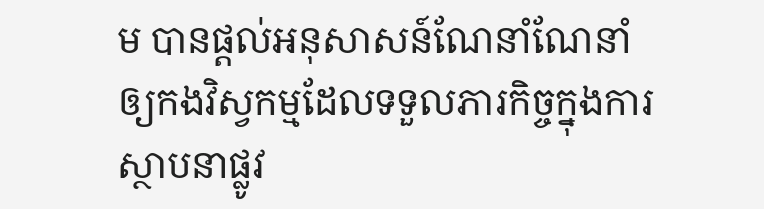ម បានផ្ដល់អនុសាសន៍ណែនាំណែនាំឲ្យកងវិស្វកម្មដែលទទួលភារកិច្ចក្នុងការស្ថាបនាផ្លូវ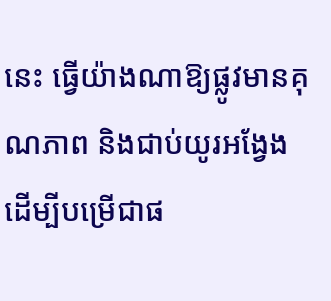នេះ ធ្វើយ៉ាងណាឱ្យផ្លូវមានគុណភាព និងជាប់យូរអង្វែង ដើម្បីបម្រើជាផ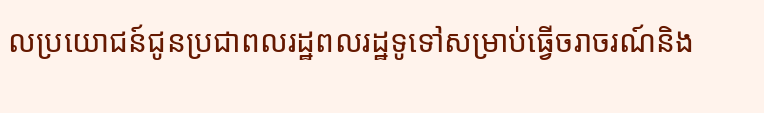លប្រយោជន៍ជូនប្រជាពលរដ្ឋពលរដ្ឋទូទៅសម្រាប់ធ្វើចរាចរណ៍និង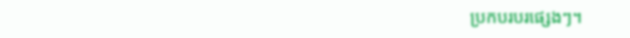ប្រកបរបរផ្សេងៗ។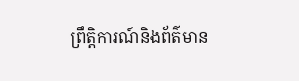ព្រឹត្តិការណ៍និងព័ត៌មាន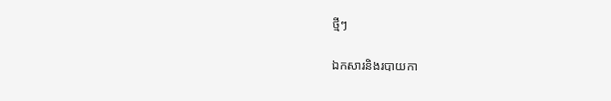ថ្មីៗ

ឯកសារនិងរបាយកា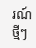រណ៍ថ្មីៗ